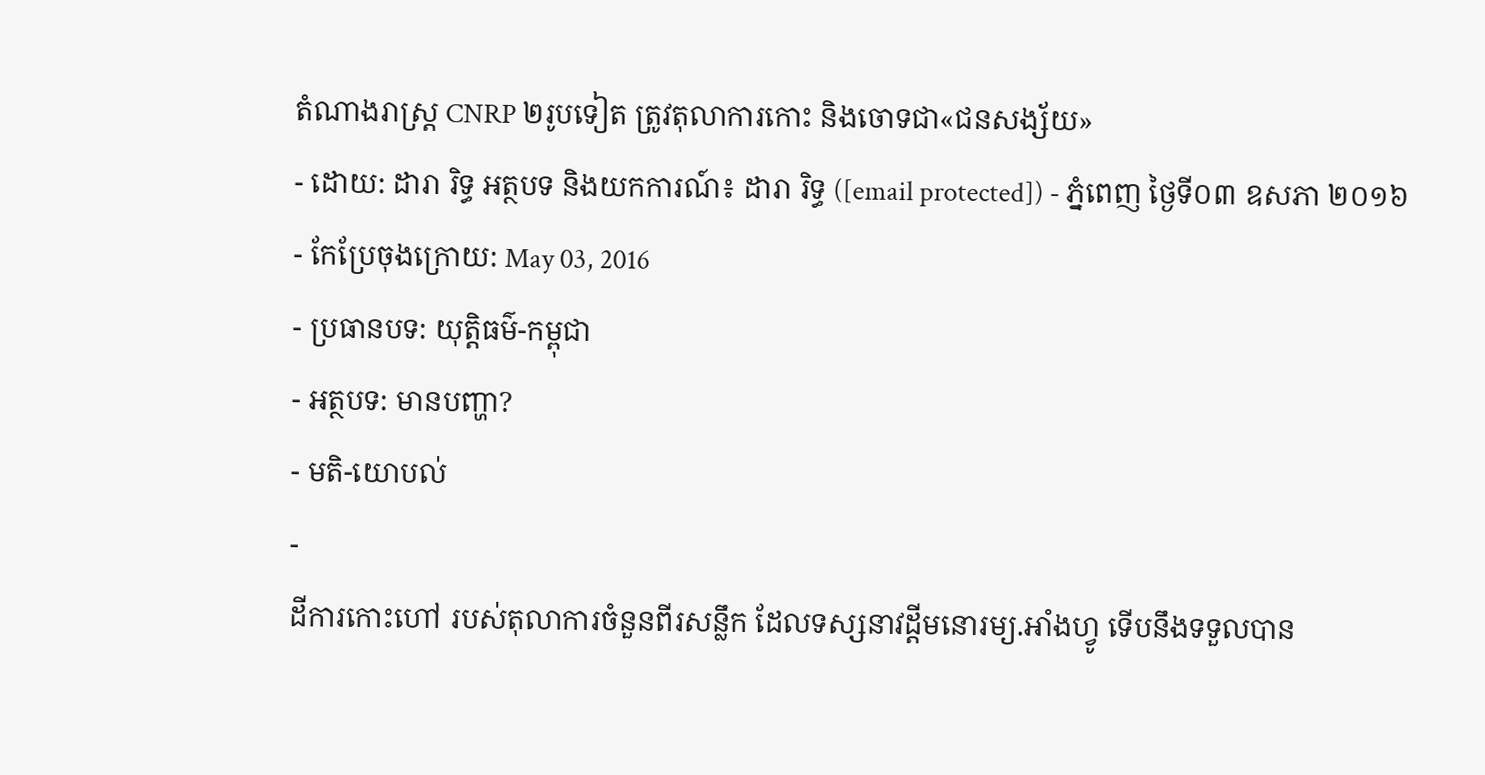តំណាងរាស្រ្ត CNRP ២រូបទៀត ត្រូវតុលាការកោះ និងចោទជា«ជនសង្ស័យ»
- ដោយ: ដារា រិទ្ធ អត្ថបទ និងយកការណ៍៖ ដារា រិទ្ធ ([email protected]) - ភ្នំពេញ ថ្ងៃទី០៣ ឧសភា ២០១៦
- កែប្រែចុងក្រោយ: May 03, 2016
- ប្រធានបទ: យុត្តិធម៌-កម្ពុជា
- អត្ថបទ: មានបញ្ហា?
- មតិ-យោបល់
-
ដីការកោះហៅ របស់តុលាការចំនួនពីរសន្លឹក ដែលទស្សនាវដ្ដីមនោរម្យ.អាំងហ្វូ ទើបនឹងទទួលបាន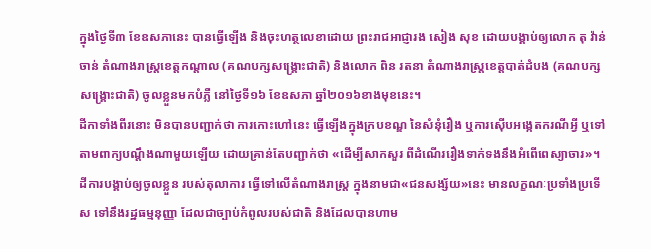ក្នុងថ្ងៃទី៣ ខែឧសភានេះ បានធ្វើឡើង និងចុះហត្ថលេខាដោយ ព្រះរាជអាជ្ញារង សៀង សុខ ដោយបង្គាប់ឲ្យលោក តុ វ៉ាន់ចាន់ តំណាងរាស្រ្តខេត្តកណ្តាល (គណបក្សសង្គ្រោះជាតិ) និងលោក ពិន រតនា តំណាងរាស្រ្តខេត្តបាត់ដំបង (គណបក្សសង្គ្រោះជាតិ) ចូលខ្លួនមកបំភ្លឺ នៅថ្ងៃទី១៦ ខែឧសភា ឆ្នាំ២០១៦ខាងមុខនេះ។
ដីកាទាំងពីរនោះ មិនបានបញ្ជាក់ថា ការកោះហៅនេះ ធ្វើឡើងក្នុងក្របខណ្ឌ នៃសំនុំរឿង ឬការស៊ើបអង្កេតករណីអ្វី ឬទៅតាមពាក្យបណ្ដឹងណាមួយឡើយ ដោយគ្រាន់តែបញ្ជាក់ថា «ដើម្បីសាកសួរ ពីដំណើររឿងទាក់ទងនឹងអំពើពេស្យាចារ»។
ដីការបង្គាប់ឲ្យចូលខ្លួន របស់តុលាការ ធ្វើទៅលើតំណាងរាស្ត្រ ក្នុងនាមជា«ជនសង្ស័យ»នេះ មានលក្ខណៈប្រទាំងប្រទើស ទៅនឹងរដ្ឋធម្មនុញ្ញា ដែលជាច្បាប់កំពូលរបស់ជាតិ និងដែលបានហាម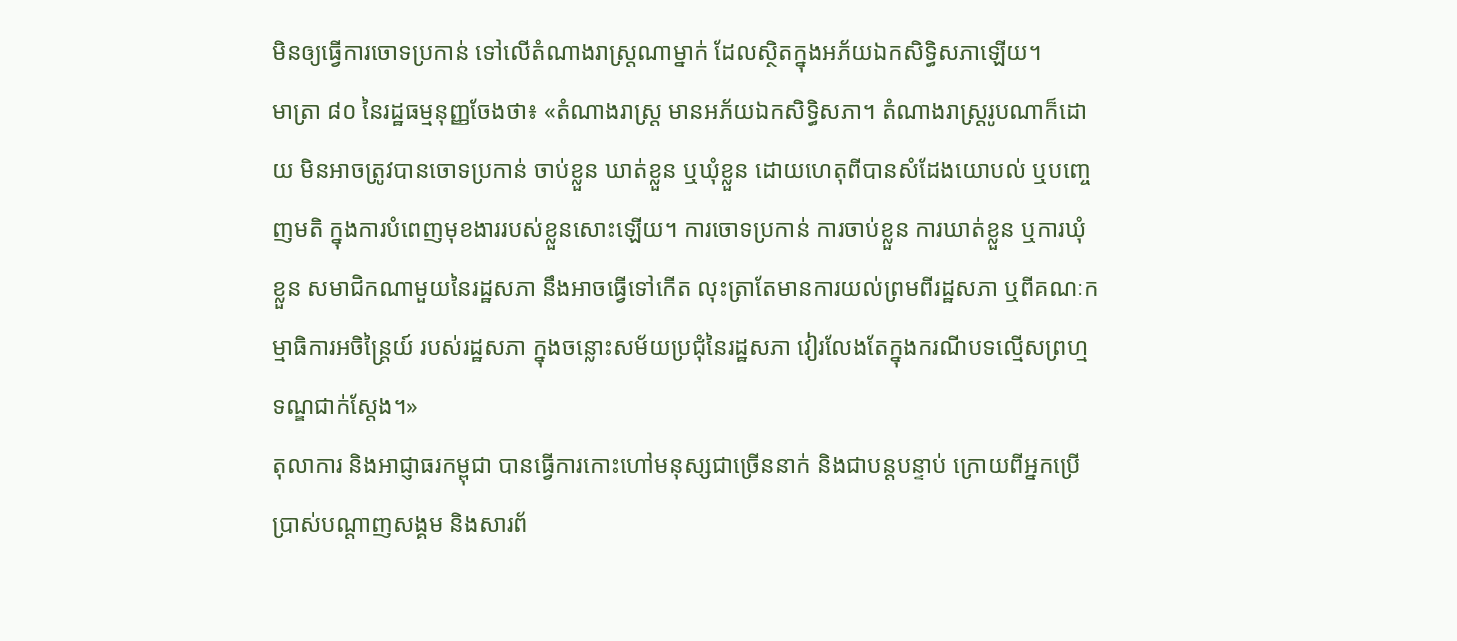មិនឲ្យធ្វើការចោទប្រកាន់ ទៅលើតំណាងរាស្ត្រណាម្នាក់ ដែលស្ថិតក្នុងអភ័យឯកសិទ្ធិសភាឡើយ។
មាត្រា ៨០ នៃរដ្ឋធម្មនុញ្ញចែងថា៖ «តំណាងរាស្ត្រ មានអភ័យឯកសិទ្ធិសភា។ តំណាងរាស្ត្ររូបណាក៏ដោយ មិនអាចត្រូវបានចោទប្រកាន់ ចាប់ខ្លួន ឃាត់ខ្លួន ឬឃុំខ្លួន ដោយហេតុពីបានសំដែងយោបល់ ឬបញ្ចេញមតិ ក្នុងការបំពេញមុខងាររបស់ខ្លួនសោះឡើយ។ ការចោទប្រកាន់ ការចាប់ខ្លួន ការឃាត់ខ្លួន ឬការឃុំខ្លួន សមាជិកណាមួយនៃរដ្ឋសភា នឹងអាចធ្វើទៅកើត លុះត្រាតែមានការយល់ព្រមពីរដ្ឋសភា ឬពីគណៈកម្មាធិការអចិន្ត្រៃយ៍ របស់រដ្ឋសភា ក្នុងចន្លោះសម័យប្រជុំនៃរដ្ឋសភា វៀរលែងតែក្នុងករណីបទល្មើសព្រហ្មទណ្ឌជាក់ស្ដែង។»
តុលាការ និងអាជ្ញាធរកម្ពុជា បានធ្វើការកោះហៅមនុស្សជាច្រើននាក់ និងជាបន្តបន្ទាប់ ក្រោយពីអ្នកប្រើប្រាស់បណ្ដាញសង្គម និងសារព័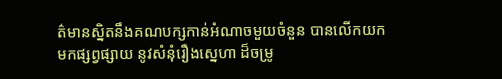ត៌មានស្និតនឹងគណបក្សកាន់អំណាចមួយចំនួន បានលើកយកមកផ្សព្វផ្សាយ នូវសំនុំរឿងស្នេហា ដ៏ចម្រូ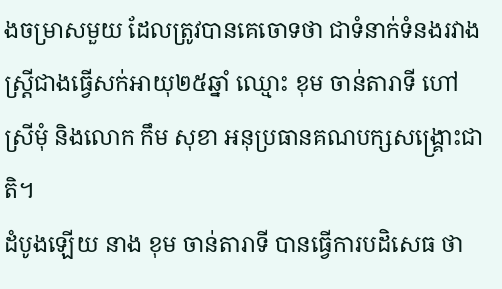ងចម្រាសមួយ ដែលត្រូវបានគេចោទថា ជាទំនាក់ទំនងរវាង ស្ត្រីជាងធ្វើសក់អាយុ២៥ឆ្នាំ ឈ្មោះ ខុម ចាន់តារាទី ហៅស្រីមុំ និងលោក កឹម សុខា អនុប្រធានគណបក្សសង្គ្រោះជាតិ។
ដំបូងឡើយ នាង ខុម ចាន់តារាទី បានធ្វើការបដិសេធ ថា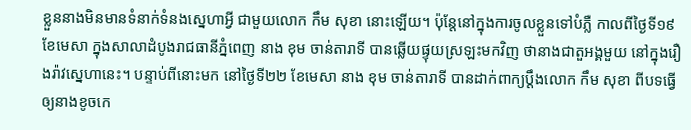ខ្លួននាងមិនមានទំនាក់ទំនងស្នេហាអ្វី ជាមួយលោក កឹម សុខា នោះឡើយ។ ប៉ុន្តែនៅក្នុងការចូលខ្លួនទៅបំភ្លឺ កាលពីថ្ងៃទី១៩ ខែមេសា ក្នុងសាលាដំបូងរាជធានីភ្នំពេញ នាង ខុម ចាន់តារាទី បានឆ្លើយផ្ទុយស្រឡះមកវិញ ថានាងជាតួអង្គមួយ នៅក្នុងរឿងរ៉ាវស្នេហានេះ។ បន្ទាប់ពីនោះមក នៅថ្ងៃទី២២ ខែមេសា នាង ខុម ចាន់តារាទី បានដាក់ពាក្យប្ដឹងលោក កឹម សុខា ពីបទធ្វើឲ្យនាងខូចកេ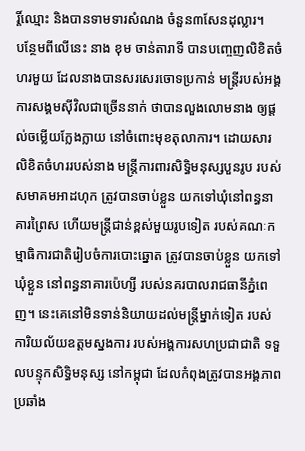រ្តិ៍ឈ្មោះ និងបានទាមទារសំណង ចំនួន៣សែនដុល្លារ។
បន្ថែមពីលើនេះ នាង ខុម ចាន់តារាទី បានបញ្ចេញលិខិតចំហរមួយ ដែលនាងបានសរសេរចោទប្រកាន់ មន្ត្រីរបស់អង្គការសង្គមស៊ីវិលជាច្រើននាក់ ថាបានលួងលោមនាង ឲ្យផ្ដល់ចម្លើយក្លែងក្លាយ នៅចំពោះមុខតុលាការ។ ដោយសារលិខិតចំហររបស់នាង មន្ត្រីការពារសិទ្ធិមនុស្សបួនរូប របស់សមាគមអាដហុក ត្រូវបានចាប់ខ្លួន យកទៅឃុំនៅពន្ធនាគារព្រៃស ហើយមន្ត្រីជាន់ខ្ពស់មួយរូបទៀត របស់គណៈកម្មាធិការជាតិរៀបចំការបោះឆ្នោត ត្រូវបានចាប់ខ្លួន យកទៅឃុំខ្លួន នៅពន្ធនាគារប៉េហ្សី របស់នគរបាលរាជធានីភ្នំពេញ។ នេះគេនៅមិនទាន់និយាយដល់មន្ត្រីម្នាក់ទៀត របស់ការិយល័យឧត្ដមស្នងការ របស់អង្គការសហប្រជាជាតិ ទទួលបន្ទុកសិទ្ធិមនុស្ស នៅកម្ពុជា ដែលកំពុងត្រូវបានអង្គភាពប្រឆាំង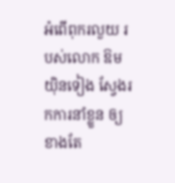អំពើពុករលួយ របស់លោក ឱម យ៉ិនទៀង ស្វែងរកការនាំខ្លួន ឲ្យខាងតែ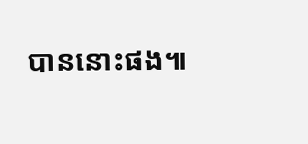បាននោះផង៕